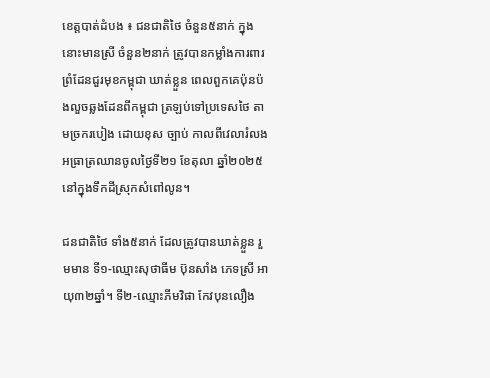ខេត្តបាត់ដំបង ៖ ជនជាតិថៃ ចំនួន៥នាក់ ក្នុងនោះមានស្រី ចំនួន២នាក់ ត្រូវបានកម្លាំងការពារព្រំដែនជួរមុខកម្ពុជា ឃាត់ខ្លួន ពេលពួកគេប៉ុនប៉ងលួចឆ្លងដែនពីកម្ពុជា ត្រឡប់ទៅប្រទេសថៃ តាមច្រករបៀង ដោយខុស ច្បាប់ កាលពីវេលារំលងអធ្រាត្រឈានចូលថ្ងៃទី២១ ខែតុលា ឆ្នាំ២០២៥ នៅក្នុងទឹកដីស្រុកសំពៅលូន។

ជនជាតិថៃ ទាំង៥នាក់ ដែលត្រូវបានឃាត់ខ្លួន រួមមាន ទី១-ឈ្មោះសុថាធីម ប៊ុនសាំង ភេទស្រី អាយុ៣២ឆ្នាំ។ ទី២-ឈ្មោះភីមវិផា កែវបុនលឿង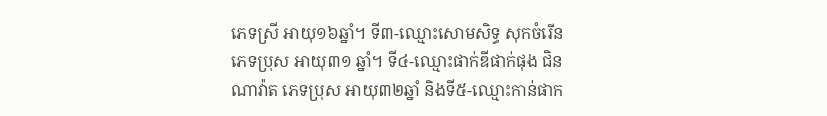ភេទស្រី អាយុ១៦ឆ្នាំ។ ទី៣-ឈ្មោះសោមសិទ្ធ សុកចំរើន ភេទប្រុស អាយុ៣១ ឆ្នាំ។ ទី៤-ឈ្មោះផាក់ឌីផាក់ផុង ជិនណាវ៉ាត ភេទប្រុស អាយុ៣២ឆ្នាំ និងទី៥-ឈ្មោះកាន់ផាក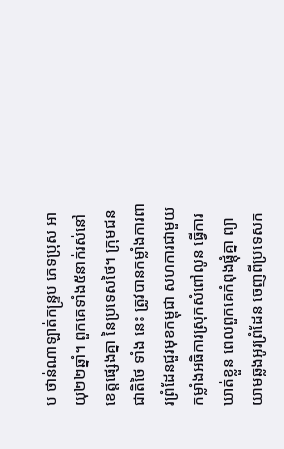ប ថាន់ណាឡាត់កន្ទ្រប ភេទប្រុស អាយុ២២ឆ្នាំ។ ពួកគេទាំង៥នាក់រស់នៅខេត្តផ្សេងគ្នា នៃប្រទេសថៃ។ ក្រុមជនជាតិថៃ ទាំង នេះ ត្រូវបានកម្លាំងការពារព្រំដែនជួរមុខកម្ពុជា សហការជាមួយកម្លាំងអធិការស្រុកសំពៅលូន ធ្វើការឃាត់ខ្លួន ពេលពួកគេកំពុងផ្តុំគ្នា ព្យាយាមឆ្លងអូរព្រំដែន ចេញពីប្រទេសក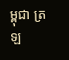ម្ពុជា ត្រឡ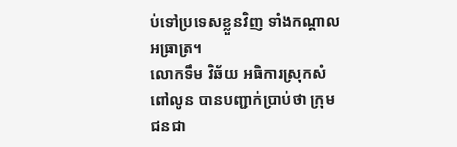ប់ទៅប្រទេសខ្លួនវិញ ទាំងកណ្តាលអធ្រាត្រ។
លោកទឹម វិឆ័យ អធិការស្រុកសំពៅលូន បានបញ្ជាក់ប្រាប់ថា ក្រុមជនជា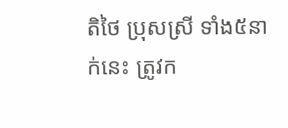តិថៃ ប្រុសស្រី ទាំង៥នាក់នេះ ត្រូវក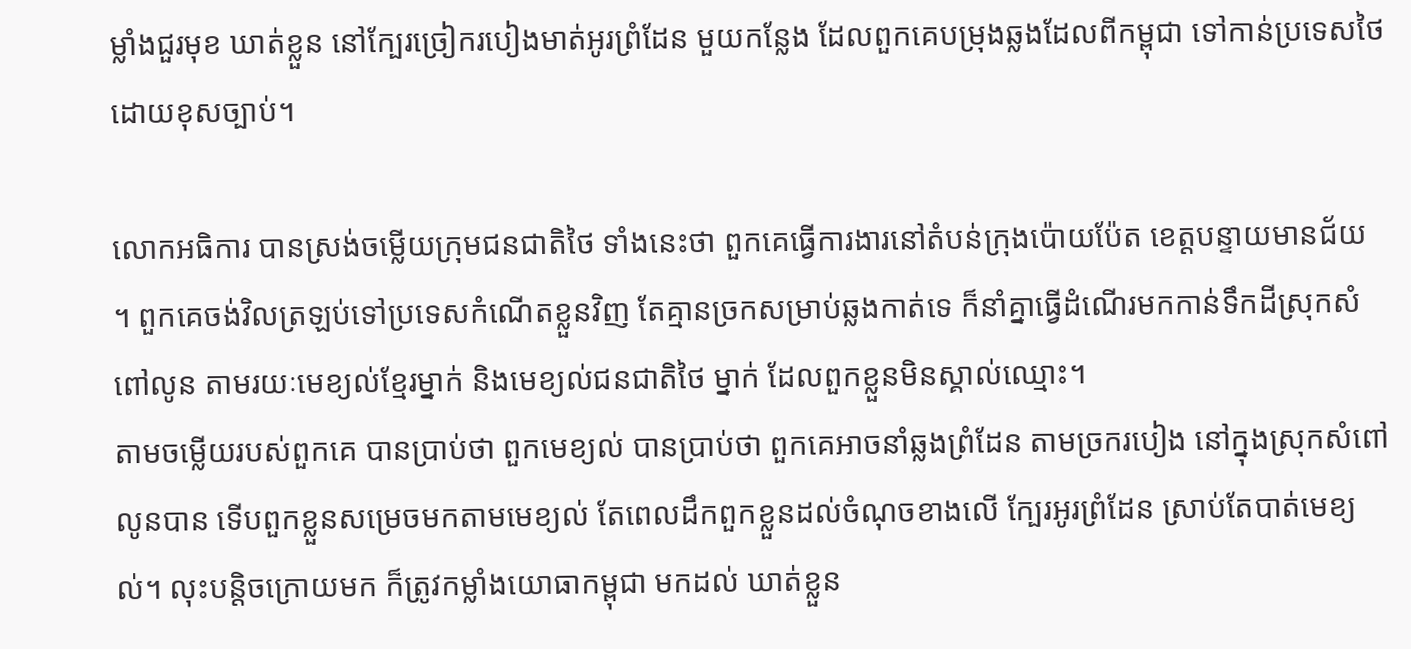ម្លាំងជួរមុខ ឃាត់ខ្លួន នៅក្បែរច្រៀករបៀងមាត់អូរព្រំដែន មួយកន្លែង ដែលពួកគេបម្រុងឆ្លងដែលពីកម្ពុជា ទៅកាន់ប្រទេសថៃ ដោយខុសច្បាប់។

លោកអធិការ បានស្រង់ចម្លើយក្រុមជនជាតិថៃ ទាំងនេះថា ពួកគេធ្វើការងារនៅតំបន់ក្រុងប៉ោយប៉ែត ខេត្តបន្ទាយមានជ័យ ។ ពួកគេចង់វិលត្រឡប់ទៅប្រទេសកំណើតខ្លួនវិញ តែគ្មានច្រកសម្រាប់ឆ្លងកាត់ទេ ក៏នាំគ្នាធ្វើដំណើរមកកាន់ទឹកដីស្រុកសំពៅលូន តាមរយៈមេខ្យល់ខ្មែរម្នាក់ និងមេខ្យល់ជនជាតិថៃ ម្នាក់ ដែលពួកខ្លួនមិនស្គាល់ឈ្មោះ។
តាមចម្លើយរបស់ពួកគេ បានប្រាប់ថា ពួកមេខ្យល់ បានប្រាប់ថា ពួកគេអាចនាំឆ្លងព្រំដែន តាមច្រករបៀង នៅក្នុងស្រុកសំពៅលូនបាន ទើបពួកខ្លួនសម្រេចមកតាមមេខ្យល់ តែពេលដឹកពួកខ្លួនដល់ចំណុចខាងលើ ក្បែរអូរព្រំដែន ស្រាប់តែបាត់មេខ្យល់។ លុះបន្តិចក្រោយមក ក៏ត្រូវកម្លាំងយោធាកម្ពុជា មកដល់ ឃាត់ខ្លួន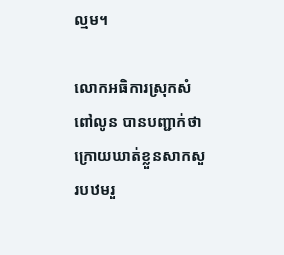ល្មម។

លោកអធិការស្រុកសំពៅលូន បានបញ្ជាក់ថា ក្រោយឃាត់ខ្លួនសាកសួរបឋមរួ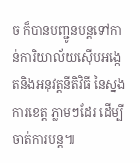ច ក៏បានបញ្ជូនបន្តទៅកាន់ការិយាល័យស៊ើបអង្កេតនិងអនុវត្តនីតិវិធី នៃស្នងការខេត្ត ភ្លាមៗដែរ ដើម្បីចាត់ការបន្ត៕